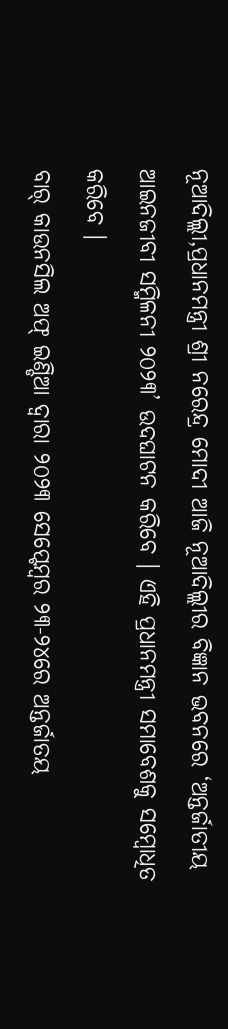ନୂଆଦିଲ୍ଲୀ,ପ୍ରଧାନମନ୍ତ୍ରୀ ଶ୍ରୀ ନରେନ୍ଦ୍ର ମୋଦୀ ଆଜି ନୂଆଦିଲ୍ଲୀର ବିଜ୍ଞାନ ଭବନରେ ‘ଅନ୍ତର୍ଜାତୀୟ ଆଇନଜୀବୀ ସମ୍ମିଳନୀ ୨୦୨୩’ ଉଦଘାଟନ କରିବେ । ଏହି ପ୍ରଧାନମନ୍ତ୍ରୀ ସମାବେଶକୁ ସମ୍ବୋଧିତ କରିବେ ।
ବାର୍ କାଉନସିଲ ଅଫ୍ ଇଣ୍ଡିଆ ଦ୍ୱାରା ୨୦୨୩ ସେପ୍ଟେମ୍ବର ୨୩-୨୪ରେ ଅନ୍ତର୍ଜାତୟ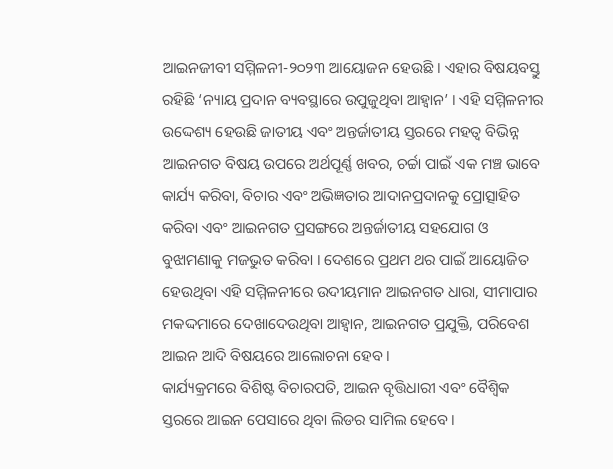ଆଇନଜୀବୀ ସମ୍ମିଳନୀ-୨୦୨୩ ଆୟୋଜନ ହେଉଛି । ଏହାର ବିଷୟବସ୍ତୁ ରହିଛି ‘ନ୍ୟାୟ ପ୍ରଦାନ ବ୍ୟବସ୍ଥାରେ ଉପୁଜୁଥିବା ଆହ୍ୱାନ’ । ଏହି ସମ୍ମିଳନୀର ଉଦ୍ଦେଶ୍ୟ ହେଉଛି ଜାତୀୟ ଏବଂ ଅନ୍ତର୍ଜାତୀୟ ସ୍ତରରେ ମହତ୍ୱ ବିଭିନ୍ନ ଆଇନଗତ ବିଷୟ ଉପରେ ଅର୍ଥପୂର୍ଣ୍ଣ ଖବର, ଚର୍ଚ୍ଚା ପାଇଁ ଏକ ମଞ୍ଚ ଭାବେ କାର୍ଯ୍ୟ କରିବା, ବିଚାର ଏବଂ ଅଭିଜ୍ଞତାର ଆଦାନପ୍ରଦାନକୁ ପ୍ରୋତ୍ସାହିତ କରିବା ଏବଂ ଆଇନଗତ ପ୍ରସଙ୍ଗରେ ଅନ୍ତର୍ଜାତୀୟ ସହଯୋଗ ଓ ବୁଝାମଣାକୁ ମଜଭୁତ କରିବା । ଦେଶରେ ପ୍ରଥମ ଥର ପାଇଁ ଆୟୋଜିତ ହେଉଥିବା ଏହି ସମ୍ମିଳନୀରେ ଉଦୀୟମାନ ଆଇନଗତ ଧାରା, ସୀମାପାର ମକଦ୍ଦମାରେ ଦେଖାଦେଉଥିବା ଆହ୍ୱାନ, ଆଇନଗତ ପ୍ରଯୁକ୍ତି, ପରିବେଶ ଆଇନ ଆଦି ବିଷୟରେ ଆଲୋଚନା ହେବ ।
କାର୍ଯ୍ୟକ୍ରମରେ ବିଶିଷ୍ଟ ବିଚାରପତି, ଆଇନ ବୃତ୍ତିଧାରୀ ଏବଂ ବୈଶ୍ୱିକ ସ୍ତରରେ ଆଇନ ପେସାରେ ଥିବା ଲିଡର ସାମିଲ ହେବେ ।